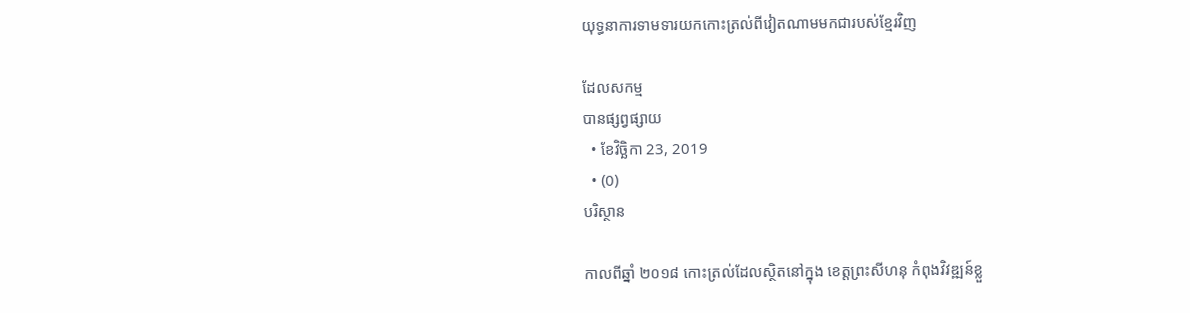យុទ្ធនាការទាមទារយកកោះត្រល់ពីវៀតណាមមកជារបស់ខ្មែរវិញ

ដែលសកម្ម
បានផ្សព្វផ្សាយ
  • ខែវិច្ឆិកា 23, 2019
  • (0)
បរិស្ថាន

កាលពីឆ្នាំ ២០១៨ កោះត្រល់ដែលស្ថិតនៅក្នុង ខេត្តព្រះសីហនុ កំពុងវិវឌ្ឍន៍ខ្លួ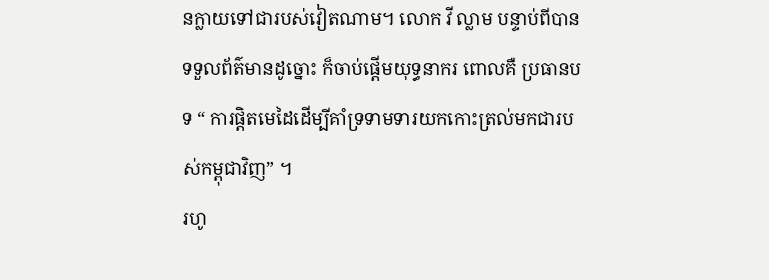នក្លាយទៅជារបស់វៀតណាម។ លោក វី ល្លាម បន្ទាប់ពីបានទទួលព័ត៌មានដូច្នោះ ក៏ចាប់ផ្តើមយុទ្ធនាករ ពោលគឺ ប្រធានបទ “ ការផ្តិតមេដៃដើម្បីគាំទ្រទាមទារយកកោះត្រល់មកជារបស់កម្ពុជាវិញ” ។
រហូ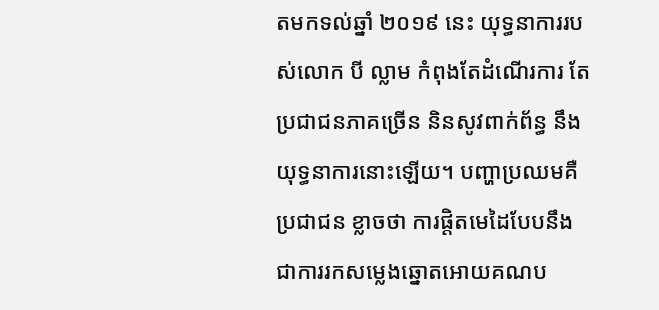តមកទល់ឆ្នាំ ២០១៩ នេះ យុទ្ធនាការរបស់លោក បី ល្លាម កំពុងតែដំណើរការ តែប្រជាជនភាគច្រើន និនសូវពាក់ព័ន្ធ នឹងយុទ្ធនាការនោះឡើយ។ បញ្ហាប្រឈមគឺ ប្រជាជន ខ្លាចថា ការផ្តិតមេដៃបែបនឹង ជាការរកសម្លេងឆ្នោតអោយគណប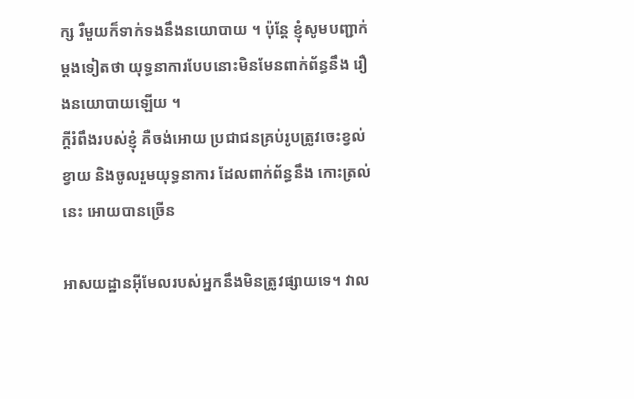ក្ស រឺមួយក៏ទាក់ទងនឹងនយោបាយ ។ ប៉ុន្តែ ខ្ញុំសូមបញ្ជាក់ម្តងទៀតថា យុទ្ធនាការបែបនោះមិនមែនពាក់ព័ន្ធនឹង រឿងនយោបាយឡើយ ។
ក្តីរំពឹងរបស់ខ្ញុំ គឺចង់អោយ ប្រជាជនគ្រប់រូបត្រូវចេះខ្វល់ខ្វាយ និងចូលរួមយុទ្ធនាការ ដែលពាក់ព័ន្ធនឹង កោះត្រល់នេះ អោយបានច្រើន

អាសយដ្ឋានអ៊ីមែលរបស់អ្នកនឹងមិនត្រូវផ្សាយទេ។ វាល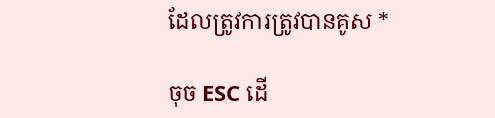ដែលត្រូវការត្រូវបានគូស *

ចុច ESC ដើ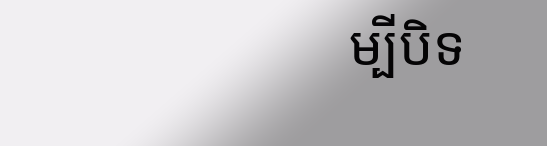ម្បីបិទ